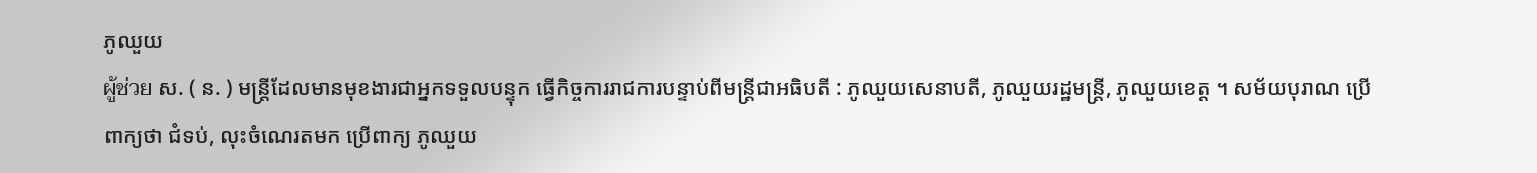ភូឈួយ
ผู้ช่วย ស. ( ន. ) មន្ត្រីដែលមានមុខងារជាអ្នកទទួលបន្ទុក ធ្វើកិច្ចការរាជការបន្ទាប់ពីមន្ត្រីជាអធិបតី : ភូឈួយសេនាបតី, ភូឈួយរដ្ឋមន្ត្រី, ភូឈួយខេត្ត ។ សម័យបុរាណ ប្រើពាក្យថា ជំទប់, លុះចំណេរតមក ប្រើពាក្យ ភូឈួយ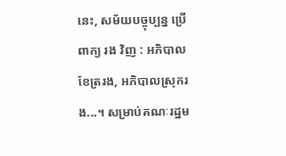នេះ, សម័យបច្ចុប្បន្ន ប្រើពាក្យ រង វិញ : អភិបាលខែត្ររង, អភិបាលស្រុករង...។ សម្រាប់គណៈរដ្ឋម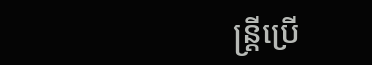ន្ត្រីប្រើ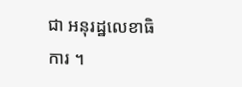ជា អនុរដ្ឋលេខាធិការ ។